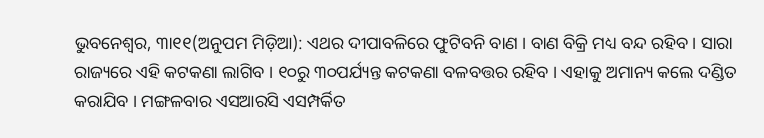ଭୁବନେଶ୍ୱର, ୩ା୧୧(ଅନୁପମ ମିଡ଼ିଆ): ଏଥର ଦୀପାବଳିରେ ଫୁଟିବନି ବାଣ । ବାଣ ବିକ୍ରି ମଧ୍ୟ ବନ୍ଦ ରହିବ । ସାରା ରାଜ୍ୟରେ ଏହି କଟକଣା ଲାଗିବ । ୧୦ରୁ ୩୦ପର୍ଯ୍ୟନ୍ତ କଟକଣା ବଳବତ୍ତର ରହିବ । ଏହାକୁ ଅମାନ୍ୟ କଲେ ଦଣ୍ଡିତ କରାଯିବ । ମଙ୍ଗଳବାର ଏସଆରସି ଏସମ୍ପର୍କିତ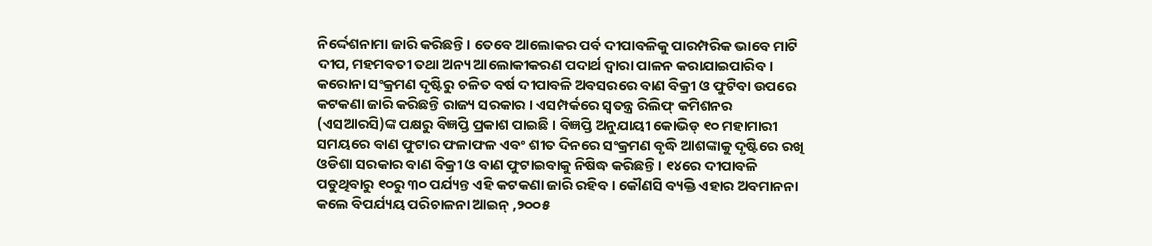ନିର୍ଦ୍ଦେଶନାମା ଜାରି କରିଛନ୍ତି । ତେବେ ଆଲୋକର ପର୍ବ ଦୀପାବଳିକୁ ପାରମ୍ପରିକ ଭାବେ ମାଟି ଦୀପ, ମହମବତୀ ତଥା ଅନ୍ୟ ଆଲୋକୀକରଣ ପଦାର୍ଥ ଦ୍ୱାରା ପାଳନ କରାଯାଇପାରିବ । କରୋନା ସଂକ୍ରମଣ ଦୃଷ୍ଟିରୁ ଚଳିତ ବର୍ଷ ଦୀପାବଳି ଅବସରରେ ବାଣ ବିକ୍ରୀ ଓ ଫୁଟିବା ଉପରେ କଟକଣା ଜାରି କରିଛନ୍ତି ରାଜ୍ୟ ସରକାର । ଏସମ୍ପର୍କରେ ସ୍ୱତନ୍ତ୍ର ରିଲିଫ୍ କମିଶନର (ଏସଆରସି)ଙ୍କ ପକ୍ଷରୁ ବିଜ୍ଞପ୍ତି ପ୍ରକାଶ ପାଇଛି । ବିଜ୍ଞପ୍ତି ଅନୁଯାୟୀ କୋଭିଡ୍ ୧୦ ମହାମାରୀ ସମୟରେ ବାଣ ଫୁଟାର ଫଳାଫଳ ଏବଂ ଶୀତ ଦିନରେ ସଂକ୍ରମଣ ବୃଦ୍ଧି ଆଶଙ୍କାକୁ ଦୃଷ୍ଟିରେ ରଖି ଓଡିଶା ସରକାର ବାଣ ବିକ୍ରୀ ଓ ବାଣ ଫୁଟାଇବାକୁ ନିଷିଦ୍ଧ କରିଛନ୍ତି । ୧୪ରେ ଦୀପାବଳି ପଡୁଥିବାରୁ ୧୦ରୁ ୩୦ ପର୍ଯ୍ୟନ୍ତ ଏହି କଟକଣା ଜାରି ରହିବ । କୌଣସି ବ୍ୟକ୍ତି ଏହାର ଅବମାନନା କଲେ ବିପର୍ଯ୍ୟୟ ପରିଚାଳନା ଆଇନ୍ ,୨୦୦୫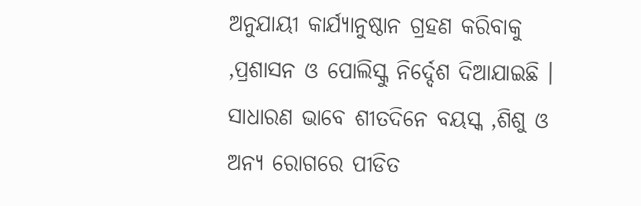ଅନୁଯାୟୀ କାର୍ଯ୍ୟାନୁଷ୍ଠାନ ଗ୍ରହଣ କରିବାକୁ ,ପ୍ରଶାସନ ଓ ପୋଲିସ୍କୁ ନିର୍ଦ୍ଦେଶ ଦିଆଯାଇଛି । ସାଧାରଣ ଭାବେ ଶୀତଦିନେ ବୟସ୍କ ,ଶିଶୁ ଓ ଅନ୍ୟ ରୋଗରେ ପୀଡିତ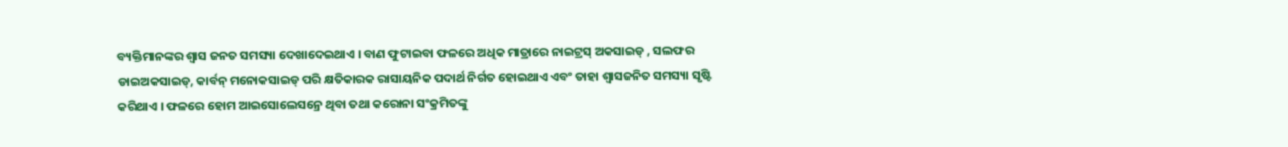ବ୍ୟକ୍ତିମାନଙ୍କର ଶ୍ୱାସ ଜନତ ସମସ୍ୟା ଦେଖାଦେଇଥାଏ । ବାଣ ଫୁଟାଇବା ଫଳରେ ଅଧିକ ମାତ୍ରାରେ ନାଇଟ୍ରସ୍ ଅକସାଇଡ୍ , ସଲଫର ଡାଇଅକସାଇଡ୍, କାର୍ବନ୍ ମନୋକସାଇଡ୍ ପରି କ୍ଷତିକାରକ ରାସାୟନିକ ପଦାର୍ଥ ନିର୍ଗତ ହୋଇଥାଏ ଏବଂ ତାହା ଶ୍ୱାସଜନିତ ସମସ୍ୟା ସୃଷ୍ଟି କରିଥାଏ । ଫଳରେ ହୋମ ଆଇସୋଲେସନ୍ରେ ଥିବା ତଥା କରୋନା ସଂକ୍ରମିତଙ୍କୁ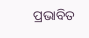ପ୍ରଭାବିତ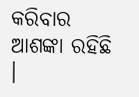କରିବାର ଆଶଙ୍କା ରହିଛି ।